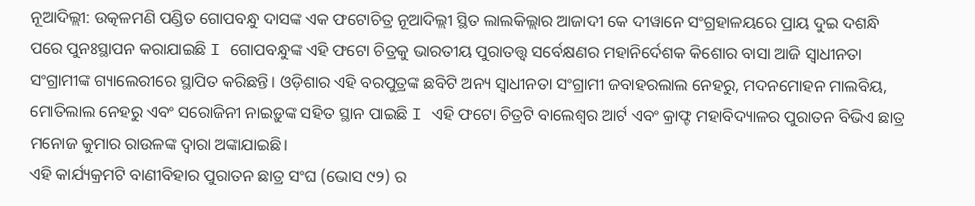ନୂଆଦିଲ୍ଲୀ: ଉତ୍କଳମଣି ପଣ୍ଡିତ ଗୋପବନ୍ଧୁ ଦାସଙ୍କ ଏକ ଫଟୋଚିତ୍ର ନୂଆଦିଲ୍ଲୀ ସ୍ଥିତ ଲାଲକିଲ୍ଲାର ଆଜାଦୀ କେ ଦୀୱାନେ ସଂଗ୍ରହାଳୟରେ ପ୍ରାୟ ଦୁଇ ଦଶନ୍ଧି ପରେ ପୁନଃସ୍ଥାପନ କରାଯାଇଛି I ଗୋପବନ୍ଧୁଙ୍କ ଏହି ଫଟୋ ଚିତ୍ରକୁ ଭାରତୀୟ ପୁରାତତ୍ତ୍ୱ ସର୍ବେକ୍ଷଣର ମହାନିର୍ଦେଶକ କିଶୋର ବାସା ଆଜି ସ୍ୱାଧୀନତା ସଂଗ୍ରାମୀଙ୍କ ଗ୍ୟାଲେରୀରେ ସ୍ଥାପିତ କରିଛନ୍ତି। ଓଡ଼ିଶାର ଏହି ବରପୁତ୍ରଙ୍କ ଛବିଟି ଅନ୍ୟ ସ୍ୱାଧୀନତା ସଂଗ୍ରାମୀ ଜବାହରଲାଲ ନେହରୁ, ମଦନମୋହନ ମାଲବିୟ, ମୋତିଲାଲ ନେହରୁ ଏବଂ ସରୋଜିନୀ ନାଇଡ଼ୁଙ୍କ ସହିତ ସ୍ଥାନ ପାଇଛି I ଏହି ଫଟୋ ଚିତ୍ରଟି ବାଲେଶ୍ୱର ଆର୍ଟ ଏବଂ କ୍ରାଫ୍ଟ ମହାବିଦ୍ୟାଳର ପୁରାତନ ବିଭିଏ ଛାତ୍ର ମନୋଜ କୁମାର ରାଉଳଙ୍କ ଦ୍ୱାରା ଅଙ୍କାଯାଇଛି।
ଏହି କାର୍ଯ୍ୟକ୍ରମଟି ବାଣୀବିହାର ପୁରାତନ ଛାତ୍ର ସଂଘ (ଭୋସ ୯୨) ର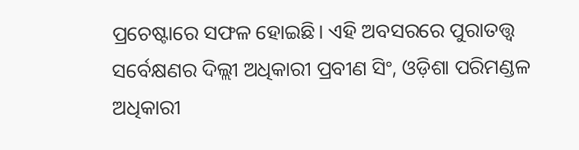ପ୍ରଚେଷ୍ଟାରେ ସଫଳ ହୋଇଛି। ଏହି ଅବସରରେ ପୁରାତତ୍ତ୍ୱ ସର୍ବେକ୍ଷଣର ଦିଲ୍ଲୀ ଅଧିକାରୀ ପ୍ରବୀଣ ସିଂ, ଓଡ଼ିଶା ପରିମଣ୍ଡଳ ଅଧିକାରୀ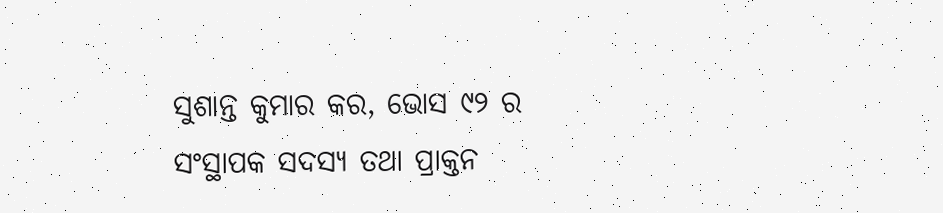ସୁଶାନ୍ତ କୁମାର କର, ଭୋସ ୯୨ ର ସଂସ୍ଥାପକ ସଦସ୍ୟ ତଥା ପ୍ରାକ୍ତନ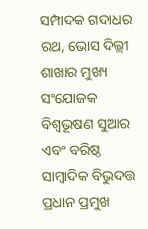ସମ୍ପାଦକ ଗଦାଧର ରଥ, ଭୋସ ଦିଲ୍ଲୀ ଶାଖାର ମୁଖ୍ୟ ସଂଯୋଜକ ବିଶ୍ୱଭୂଷଣ ସୁଆର ଏବଂ ବରିଷ୍ଠ ସାମ୍ବାଦିକ ବିଭୁଦତ୍ତ ପ୍ରଧାନ ପ୍ରମୁଖ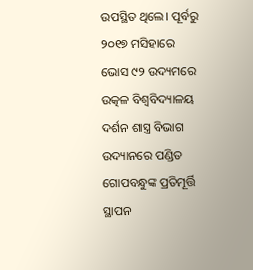ଉପସ୍ଥିତ ଥିଲେ। ପୂର୍ବରୁ ୨୦୧୭ ମସିହାରେ ଭୋସ ୯୨ ଉଦ୍ୟମରେ ଉତ୍କଳ ବିଶ୍ୱବିଦ୍ୟାଳୟ ଦର୍ଶନ ଶାସ୍ତ୍ର ବିଭାଗ ଉଦ୍ୟାନରେ ପଣ୍ଡିତ ଗୋପବନ୍ଧୁଙ୍କ ପ୍ରତିମୂର୍ତ୍ତି ସ୍ଥାପନ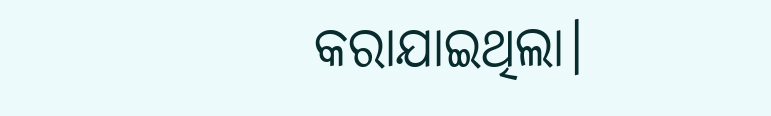କରାଯାଇଥିଲା।